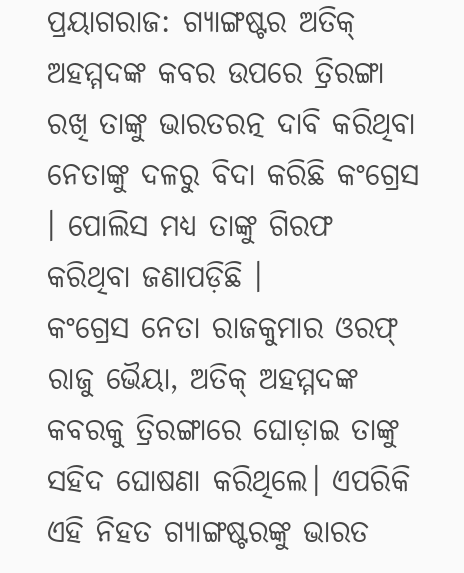ପ୍ରୟାଗରାଜ: ଗ୍ୟାଙ୍ଗଷ୍ଟର ଅତିକ୍ ଅହମ୍ମଦଙ୍କ କବର ଉପରେ ତ୍ରିରଙ୍ଗା ରଖି ତାଙ୍କୁ ଭାରତରତ୍ନ ଦାବି କରିଥିବା ନେତାଙ୍କୁ ଦଳରୁ ବିଦା କରିଛି କଂଗ୍ରେସ । ପୋଲିସ ମଧ୍ୟ ତାଙ୍କୁ ଗିରଫ କରିଥିବା ଜଣାପଡ଼ିଛି ।
କଂଗ୍ରେସ ନେତା ରାଜକୁମାର ଓରଫ୍ ରାଜୁ ଭୈୟା, ଅତିକ୍ ଅହମ୍ମଦଙ୍କ କବରକୁ ତ୍ରିରଙ୍ଗାରେ ଘୋଡ଼ାଇ ତାଙ୍କୁ ସହିଦ ଘୋଷଣା କରିଥିଲେ। ଏପରିକି ଏହି ନିହତ ଗ୍ୟାଙ୍ଗଷ୍ଟରଙ୍କୁ ଭାରତ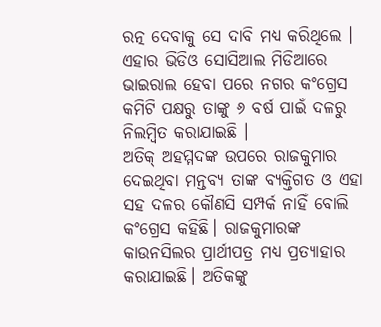ରତ୍ନ ଦେବାକୁ ସେ ଦାବି ମଧ୍ୟ କରିଥିଲେ । ଏହାର ଭିଡିଓ ସୋସିଆଲ ମିଡିଆରେ ଭାଇରାଲ ହେବା ପରେ ନଗର କଂଗ୍ରେସ କମିଟି ପକ୍ଷରୁ ତାଙ୍କୁ ୬ ବର୍ଷ ପାଇଁ ଦଳରୁ ନିଲମ୍ବିତ କରାଯାଇଛି ।
ଅତିକ୍ ଅହମ୍ମଦଙ୍କ ଉପରେ ରାଜକୁମାର ଦେଇଥିବା ମନ୍ତବ୍ୟ ତାଙ୍କ ବ୍ୟକ୍ତିଗତ ଓ ଏହା ସହ ଦଳର କୌଣସି ସମ୍ପର୍କ ନାହିଁ ବୋଲି କଂଗ୍ରେସ କହିଛି। ରାଜକୁମାରଙ୍କ କାଉନସିଲର ପ୍ରାର୍ଥୀପତ୍ର ମଧ୍ୟ ପ୍ରତ୍ୟାହାର କରାଯାଇଛି। ଅତିକଙ୍କୁ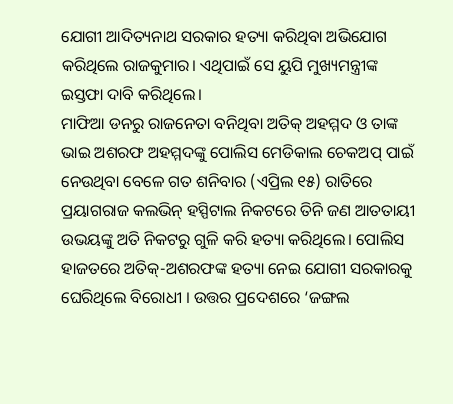ଯୋଗୀ ଆଦିତ୍ୟନାଥ ସରକାର ହତ୍ୟା କରିଥିବା ଅଭିଯୋଗ କରିଥିଲେ ରାଜକୁମାର। ଏଥିପାଇଁ ସେ ୟୁପି ମୁଖ୍ୟମନ୍ତ୍ରୀଙ୍କ ଇସ୍ତଫା ଦାବି କରିଥିଲେ।
ମାଫିଆ ଡନରୁ ରାଜନେତା ବନିଥିବା ଅତିକ୍ ଅହମ୍ମଦ ଓ ତାଙ୍କ ଭାଇ ଅଶରଫ ଅହମ୍ମଦଙ୍କୁ ପୋଲିସ ମେଡିକାଲ ଚେକଅପ୍ ପାଇଁ ନେଉଥିବା ବେଳେ ଗତ ଶନିବାର (ଏପ୍ରିଲ ୧୫) ରାତିରେ ପ୍ରୟାଗରାଜ କଲଭିନ୍ ହସ୍ପିଟାଲ ନିକଟରେ ତିନି ଜଣ ଆତତାୟୀ ଉଭୟଙ୍କୁ ଅତି ନିକଟରୁ ଗୁଳି କରି ହତ୍ୟା କରିଥିଲେ। ପୋଲିସ ହାଜତରେ ଅତିକ୍-ଅଶରଫଙ୍କ ହତ୍ୟା ନେଇ ଯୋଗୀ ସରକାରକୁ ଘେରିଥିଲେ ବିରୋଧୀ । ଉତ୍ତର ପ୍ରଦେଶରେ ‘ଜଙ୍ଗଲ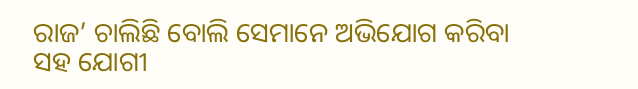ରାଜ’ ଚାଲିଛି ବୋଲି ସେମାନେ ଅଭିଯୋଗ କରିବା ସହ ଯୋଗୀ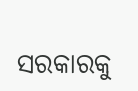ସରକାରକୁ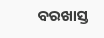ବରଖାସ୍ତ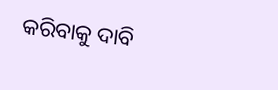କରିବାକୁ ଦାବି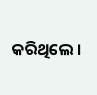କରିଥିଲେ ।